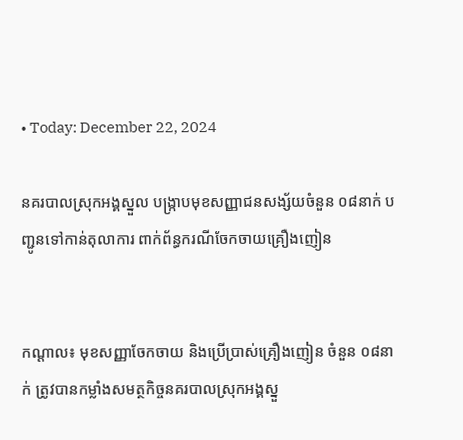• Today: December 22, 2024

នគរបាលស្រុកអង្គស្នួល បង្ក្រាបមុខសញ្ញាជនសង្ស័យចំនួន ០៨នាក់ បញ្ជូនទៅកាន់តុលាការ ពាក់ព័ន្ធករណីចែកចាយគ្រឿងញៀន


កណ្តាល៖ មុខសញ្ញាចែកចាយ និងប្រើប្រាស់គ្រឿងញៀន ចំនួន ០៨នាក់ ត្រូវបានកម្លាំងសមត្ថកិច្ចនគរបាលស្រុកអង្គស្នួ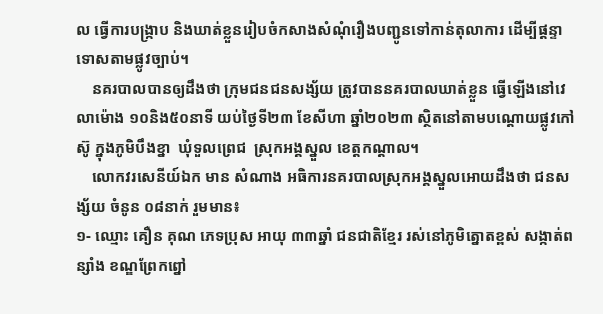ល ធ្វើការបង្ក្រាប និងឃាត់ខ្លួនរៀបចំកសាងសំណុំរឿងបញ្ជូនទៅកាន់តុលាការ ដើម្បីផ្តន្ទាទោសតាមផ្លូវច្បាប់។
    នគរបាលបានឲ្យដឹងថា ក្រុមជនជនសង្ស័យ ត្រូវបាននគរបាលឃាត់ខ្លួន ធ្វើឡើងនៅវេលាម៉ោង ១០និង៥០នាទី យប់ថ្ងៃទី២៣ ខែសីហា ឆ្នាំ២០២៣ ស្ថិតនៅតាមបណ្តោយផ្លូវកៅស៊ូ ក្នុងភូមិបឹងខ្នា  ឃុំទួលព្រេជ  ស្រុកអង្គស្នួល ខេត្តកណ្តាល។
    លោកវរសេនីយ៍ឯក មាន សំណាង អធិការនគរបាលស្រុកអង្គស្នួលអោយដឹងថា ជនសង្ស័យ ចំនូន ០៨នាក់ រួមមាន៖
១- ឈ្មោះ គឿន គុណ ភេទប្រុស អាយុ ៣៣ឆ្នាំ ជនជាតិខ្មែរ រស់នៅភូមិត្នោតខ្ពស់ សង្កាត់ពន្សាំង ខណ្ឌព្រែកព្នៅ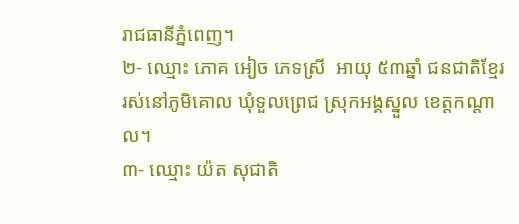រាជធានីភ្នំពេញ។
២- ឈ្មោះ ភោគ អៀច ភេទស្រី  អាយុ ៥៣ឆ្នាំ ជនជាតិខ្មែរ រស់នៅភូមិគោល ឃុំទួលព្រេជ ស្រុកអង្គស្នួល ខេត្តកណ្តាល។
៣- ឈ្មោះ យ៉ត សុជាតិ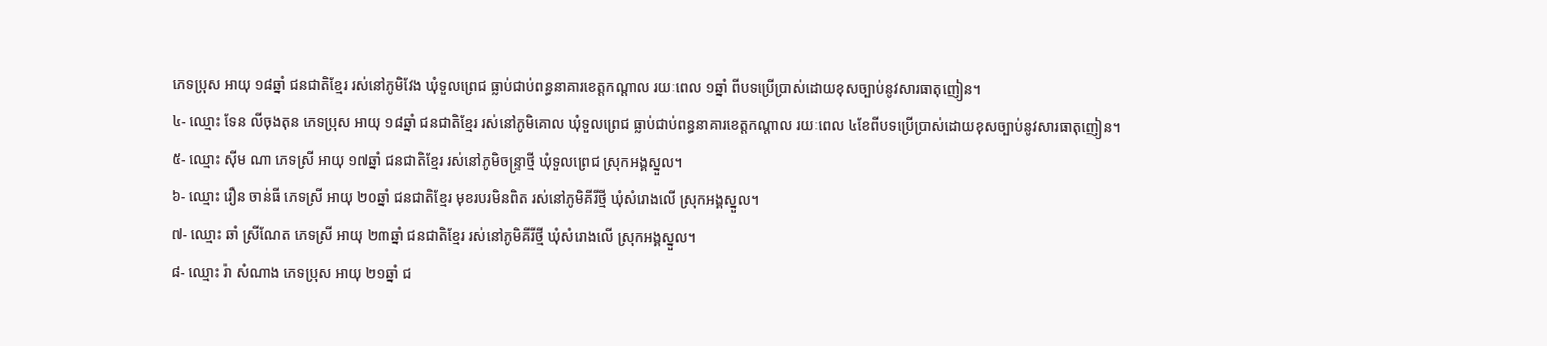ភេទប្រុស អាយុ ១៨ឆ្នាំ ជនជាតិខ្មែរ រស់នៅភូមិវែង ឃុំទួលព្រេជ ធ្លាប់ជាប់ពន្ធនាគារខេត្តកណ្តាល រយៈពេល ១ឆ្នាំ ពីបទប្រើប្រាស់ដោយខុសច្បាប់នូវសារធាតុញៀន។
៤- ឈ្មោះ ទែន លីចុងតុន ភេទប្រុស អាយុ ១៨ឆ្នាំ ជនជាតិខ្មែរ រស់នៅភូមិគោល ឃុំទួលព្រេជ ធ្លាប់ជាប់ពន្ធនាគារខេត្តកណ្តាល រយៈពេល ៤ខែពីបទប្រើប្រាស់ដោយខុសច្បាប់នូវសារធាតុញៀន។
៥- ឈ្មោះ ស៊ីម ណា ភេទស្រី អាយុ ១៧ឆ្នាំ ជនជាតិខ្មែរ រស់នៅភូមិចន្ទ្រាថ្មី ឃុំទួលព្រេជ ស្រុកអង្គស្នួល។
៦- ឈ្មោះ រឿន ចាន់ធី ភេទស្រី អាយុ ២០ឆ្នាំ ជនជាតិខ្មែរ មុខរបរមិនពិត រស់នៅភូមិគីរីថ្មី ឃុំសំរោងលើ ស្រុកអង្គស្នួល។
៧- ឈ្មោះ ឆាំ ស្រីណែត ភេទស្រី អាយុ ២៣ឆ្នាំ ជនជាតិខ្មែរ រស់នៅភូមិគីរីថ្មី ឃុំសំរោងលើ ស្រុកអង្គស្នួល។
៨- ឈ្មោះ រ៉ា សំណាង ភេទប្រុស អាយុ ២១ឆ្នាំ ជ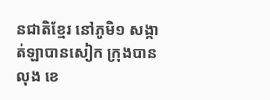នជាតិខ្មែរ នៅភូមិ១ សង្កាត់ឡាបានសៀក ក្រុងបានលុង ខេ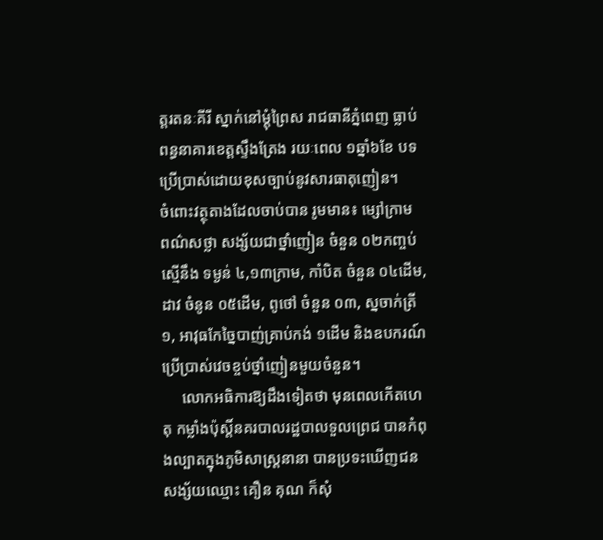ត្តរតនៈគីរី ស្នាក់នៅម្តុំព្រៃស រាជធានីភ្នំពេញ ធ្លាប់ពន្ធនាគារខេត្តស្ទឹងត្រែង រយៈពេល ១ឆ្នាំ៦ខែ បទប្រើប្រាស់ដោយខុសច្បាប់នូវសារធាតុញៀន។
ចំពោះវត្ថុតាងដែលចាប់បាន រូមមាន៖ ម្សៅក្រាម ពណ៌សថ្លា សង្ស័យជាថ្នាំញៀន ចំនួន ០២កញ្ចប់ ស្មើនឹង ទម្ងន់ ៤,១៣ក្រាម, កាំបិត ចំនួន ០៤ដើម, ដាវ ចំនូន ០៥ដើម, ពូថៅ ចំនួន ០៣, ស្នចាក់ត្រី ១, អាវុធកែច្នៃបាញ់គ្រាប់កង់ ១ដើម និងឧបករណ៍ ប្រើប្រាស់វេចខ្ចប់ថ្នាំញៀនមួយចំនួន។
     លោកអធិការឱ្យដឹងទៀតថា មុនពេលកើតហេតុ កម្លាំងប៉ុស្តិ៍នគរបាលរដ្ឋបាលទួលព្រេជ បានកំពុងល្បាតក្នុងភូមិសាស្ត្រនានា បានប្រទះឃើញជនសង្ស័យឈ្មោះ គឿន គុណ ក៏សុំ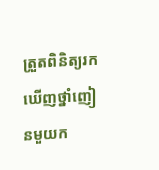ត្រួតពិនិត្យរកឃើញថ្នាំញៀនមួយក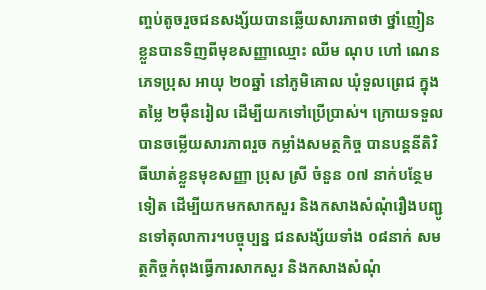ញ្ចប់តូចរួចជនសង្ស័យបានឆ្លើយសារភាពថា ថ្នាំញៀនខ្លួនបានទិញពីមុខសញ្ញាឈ្មោះ ឈីម ណុប ហៅ ណេន ភេទប្រុស អាយុ ២០ឆ្នាំ នៅភូមិគោល ឃុំទួលព្រេជ ក្នុងតម្លៃ ២ម៉ឺនរៀល ដើម្បីយកទៅប្រើប្រាស់។ ក្រោយទទួលបានចម្លើយសារភាពរួច កម្លាំងសមត្ថកិច្ច បានបន្តនីតិវិធីឃាត់ខ្លួនមុខសញ្ញា ប្រុស ស្រី ចំនួន ០៧ នាក់បន្ថែមទៀត ដើម្បីយកមកសាកសួរ និងកសាងសំណុំរឿងបញ្ជូនទៅតុលាការ។បច្ចុប្បន្ន ជនសង្ស័យទាំង ០៨នាក់ សមត្ថកិច្ចកំពុងធ្វើការសាកសួរ និងកសាងសំណុំ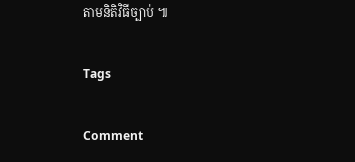តាមនិតិវិធីច្បាប់ ៕

Tags

Comment